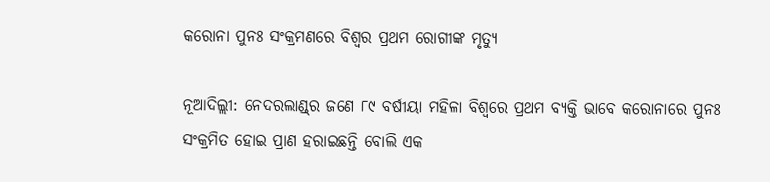କରୋନା ପୁନଃ ସଂକ୍ରମଣରେ ବିଶ୍ବର ପ୍ରଥମ ରୋଗୀଙ୍କ ମୃତ୍ୟୁ

ନୂଆଦିଲ୍ଲୀ: ନେଦରଲାଣ୍ଡ୍‌ର ଜଣେ ୮୯ ବର୍ଷୀୟା ମହିଳା ବିଶ୍ବରେ ପ୍ରଥମ ବ୍ୟକ୍ତି ଭାବେ କରୋନାରେ ପୁନଃ ସଂକ୍ରମିତ ହୋଇ ପ୍ରାଣ ହରାଇଛନ୍ତି ବୋଲି ଏକ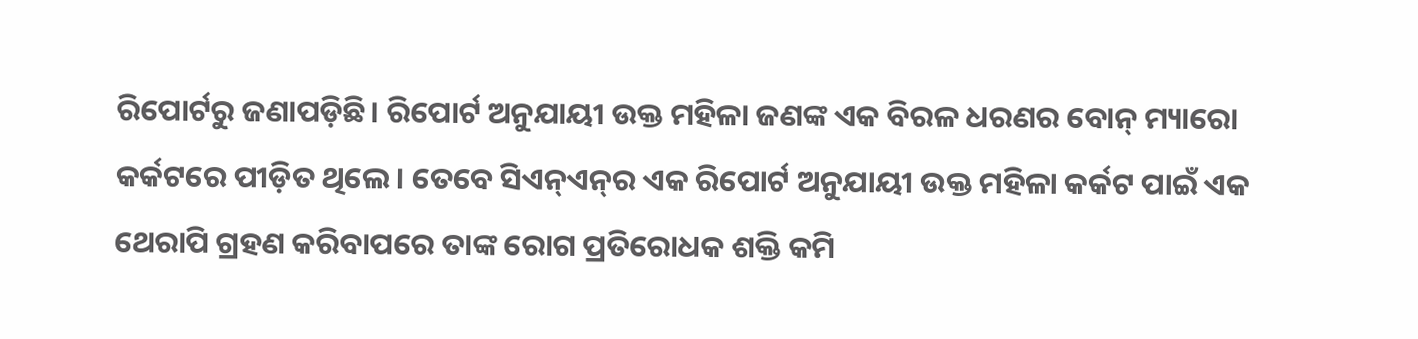ରିପୋର୍ଟରୁ ଜଣାପଡ଼ିଛି। ରିପୋର୍ଟ ଅନୁଯାୟୀ ଉକ୍ତ ମହିଳା ଜଣଙ୍କ ଏକ ବିରଳ ଧରଣର ବୋନ୍‌ ମ୍ୟାରୋ କର୍କଟରେ ପୀଡ଼ିତ ଥିଲେ। ତେବେ ସିଏନ୍‌ଏନ୍‌ର ଏକ ରିପୋର୍ଟ ଅନୁଯାୟୀ ଉକ୍ତ ମହିଳା କର୍କଟ ପାଇଁ ଏକ ଥେରାପି ଗ୍ରହଣ କରିବାପରେ ତାଙ୍କ ରୋଗ ପ୍ରତିରୋଧକ ଶକ୍ତି କମି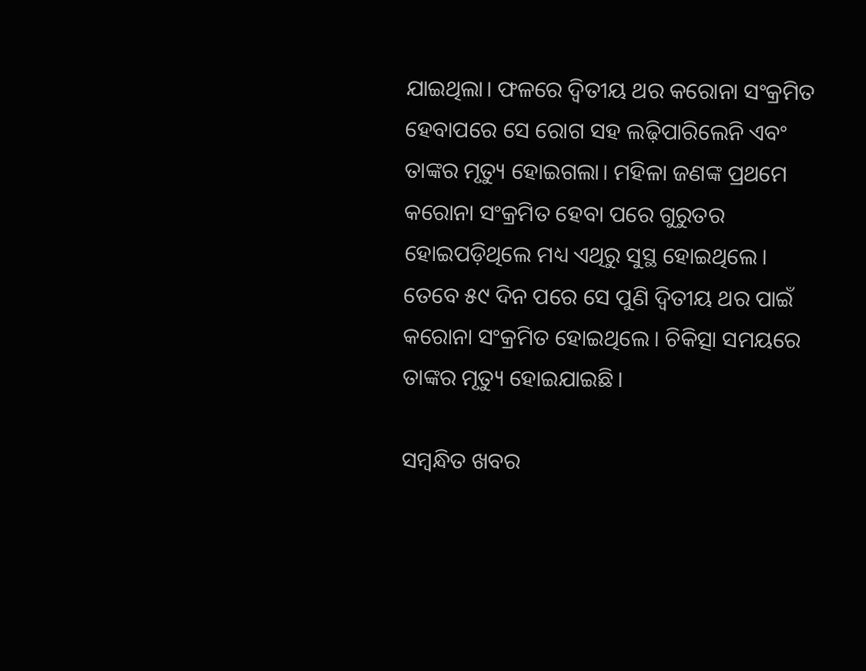ଯାଇଥିଲା। ଫଳରେ ଦ୍ବିତୀୟ ଥର କରୋନା ସଂକ୍ରମିତ ହେବାପରେ ସେ ରୋଗ ସହ ଲଢ଼ିପାରିଲେନି ଏବଂ ତାଙ୍କର ମୃତ୍ୟୁ ହୋଇଗଲା। ମହିଳା ଜଣଙ୍କ ପ୍ରଥମେ କରୋନା ସଂକ୍ରମିତ ହେବା ପରେ ଗୁରୁତର ହୋଇପଡ଼ିଥିଲେ ମଧ୍ୟ ଏଥିରୁ ସୁସ୍ଥ ହୋଇଥିଲେ। ତେବେ ୫୯ ଦିନ ପରେ ସେ ପୁଣି ଦ୍ବିତୀୟ ଥର ପାଇଁ କ‌ରୋନା ସଂକ୍ରମିତ ହୋଇଥିଲେ। ଚିକିତ୍ସା ସମୟରେ ତାଙ୍କର ମୃତ୍ୟୁ ହୋଇଯାଇଛି।

ସମ୍ବନ୍ଧିତ ଖବର